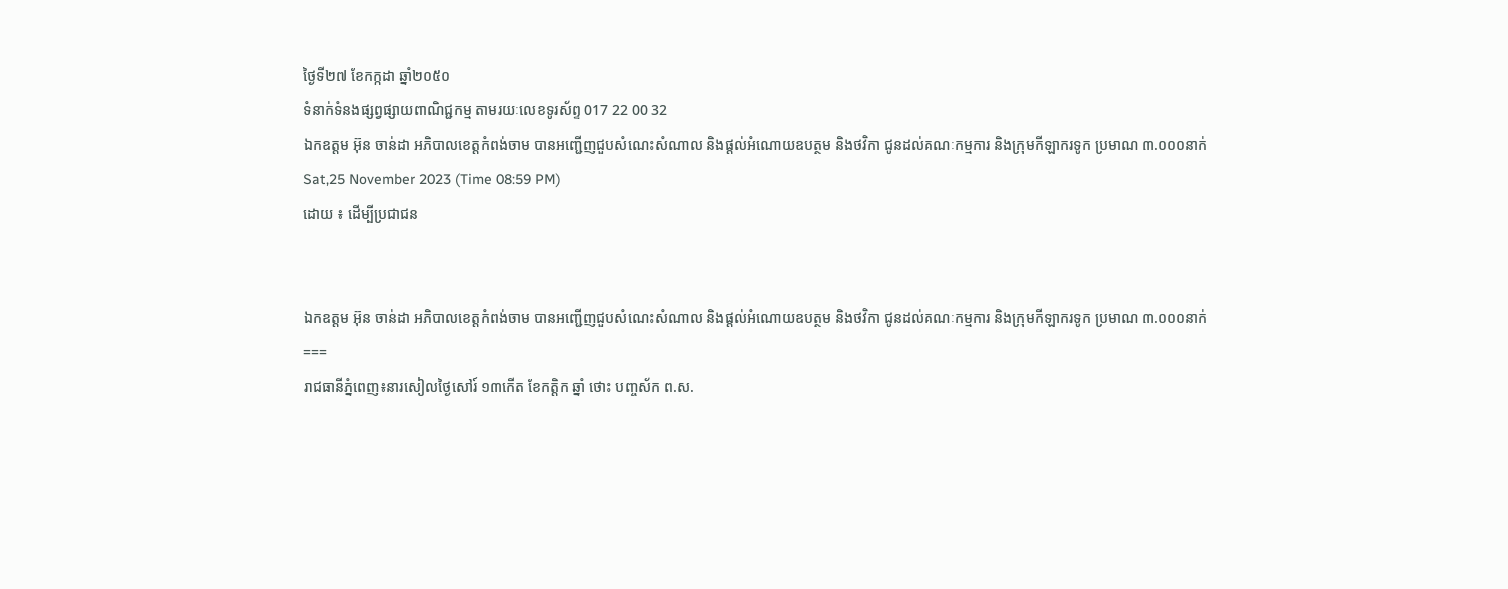ថ្ងៃទី២៧ ខែកក្កដា ឆ្នាំ២០៥០
ទំនាក់ទំនងផ្សព្វផ្សាយពាណិជ្ជកម្ម តាមរយៈលេខទូរស័ព្ទ 017 22 00 32
ឯកឧត្តម អ៊ុន ចាន់ដា អភិបាលខេត្តកំពង់ចាម បានអញ្ជើញជួបសំណេះសំណាល និងផ្ដល់អំណោយឧបត្ថម និងថវិកា ជូនដល់គណៈកម្មការ និងក្រុមកីឡាករទូក ប្រមាណ ៣.០០០នាក់
Sat,25 November 2023 (Time 08:59 PM)
ដោយ ៖ ដើម្បីប្រជាជន


ឯកឧត្តម អ៊ុន ចាន់ដា អភិបាលខេត្តកំពង់ចាម បានអញ្ជើញជួបសំណេះសំណាល និងផ្ដល់អំណោយឧបត្ថម និងថវិកា ជូនដល់គណៈកម្មការ និងក្រុមកីឡាករទូក ប្រមាណ ៣.០០០នាក់
===
រាជធានីភ្នំពេញ៖នារសៀលថ្ងៃសៅរ៍ ១៣កើត ខែកត្តិក ឆ្នាំ ថោះ បញ្ចស័ក ព.ស.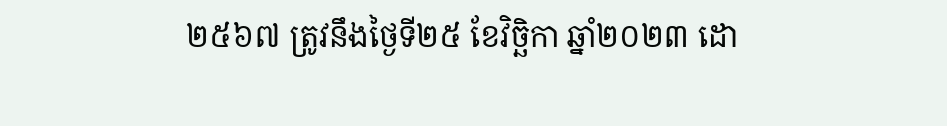២៥៦៧ ត្រូវនឹងថ្ងៃទី២៥ ខែវិច្ឆិកា ឆ្នាំ២០២៣ ដោ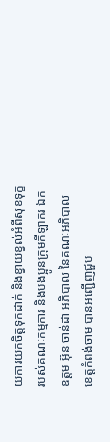យការយកចិត្តទុកដាក់ និងខ្វាយខ្វល់អំពីសុខទុក្ខរបស់គណៈកម្មការ និងបងប្អូនក្រុមកីឡាករ ឯកឧត្តម អ៊ុន ចាន់ដា អភិបាល នៃគណៈអភិបាលខេត្តកំពង់ចាម បានអញ្ជើញជួប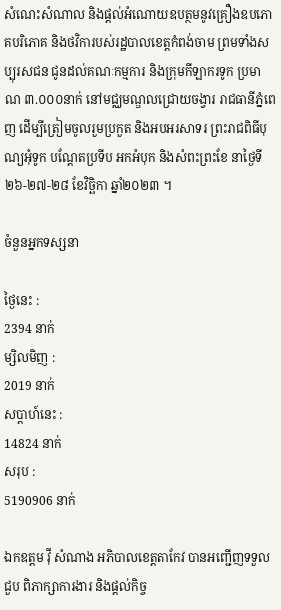សំណេះសំណាល និងផ្ដល់អំណោយឧបត្ថមនូវគ្រឿងឧបភោគបរិភោគ និងថវិការបស់រដ្ឋបាលខេត្តកំពង់ចាម ព្រមទាំងសប្បុរសជន ជូនដល់គណៈកម្មការ និងក្រុមកីឡាករទូក ប្រមាណ ៣.០០០នាក់ នៅមជ្ឈមណ្ឌលជ្រោយចង្វារ រាជធានីភ្នំពេញ ដើម្បីត្រៀមចូលរួមប្រកួត និងអបអរសាទរ ព្រះរាជពិធីបុណ្យអុំទូក បណ្ដែតប្រទីប អកអំបុក និងសំពះព្រះខែ នាថ្ងៃទី២៦-២៧-២៨ ខែវិច្ឆិកា ឆ្នាំ២០២៣ ។

ចំនួនអ្នកទស្សនា

ថ្ងៃនេះ :
2394 នាក់
ម្សិលមិញ :
2019 នាក់
សប្តាហ៍នេះ :
14824 នាក់
សរុប :
5190906 នាក់

ឯកឧត្តម វ៉ី សំណាង អភិបាលខេត្តតាកែវ បានអញ្ជើញទទួលជួប ពិភាក្សាការងារ និងផ្តល់កិច្ច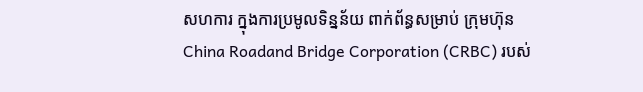សហការ ក្នុងការប្រមូលទិន្នន័យ ពាក់ព័ន្ធសម្រាប់ ក្រុមហ៊ុន China Roadand Bridge Corporation (CRBC) របស់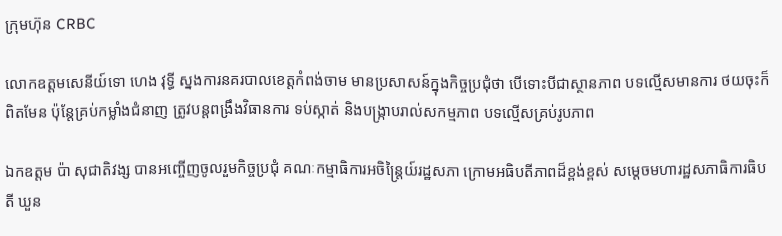ក្រុមហ៊ុន CRBC

លោកឧត្តមសេនីយ៍ទោ ហេង វុទ្ធី ស្នងការនគរបាលខេត្តកំពង់ចាម មានប្រសាសន៍ក្នុងកិច្ចប្រជុំថា បើទោះបីជាស្ថានភាព បទល្មើសមានការ ថយចុះក៏ពិតមែន ប៉ុន្តែគ្រប់កម្លាំងជំនាញ ត្រូវបន្ដពង្រឹងវិធានការ ទប់ស្កាត់ និងបង្ក្រាបរាល់សកម្មភាព បទល្មើសគ្រប់រូបភាព

ឯកឧត្តម ប៉ា សុជាតិវង្ស បានអញ្ចើញចូលរួមកិច្ចប្រជុំ គណៈកម្មាធិការអចិន្ត្រៃយ៍រដ្ឋសភា ក្រោមអធិបតីភាពដ៏ខ្ពង់ខ្ពស់ សម្តេចមហារដ្ឋសភាធិការធិបតី ឃួន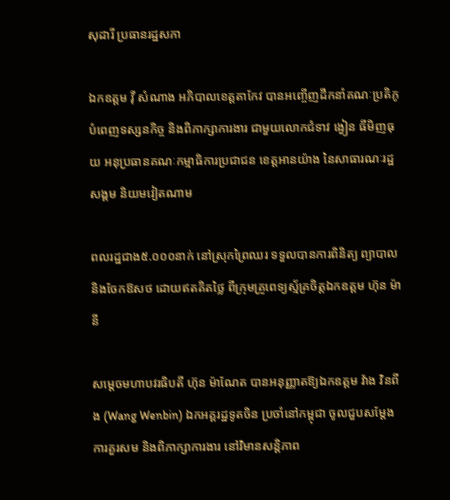សុដារី ប្រធានរដ្ឋសភា

ឯកឧត្តម វ៉ី សំណាង អភិបាលខេត្តតាកែវ បានអញ្ចើញដឹកនាំគណៈប្រតិភូ បំពេញទស្សនកិច្ច និងពិភាក្សាការងារ ជាមួយលោកជំទាវ ង្វៀន ធីមិញធុយ អនុប្រធានគណៈកម្មាធិការប្រជាជន ខេត្តអានយ៉ាង នៃសាធារណៈរដ្ឋសង្គម និយមវៀតណាម

ពលរដ្ឋជាង៥.០០០នាក់ នៅស្រុកព្រៃឈរ ទទួលបានការពិនិត្យ ព្យាបាល និងចែកឱសថ ដោយឥតគិតថ្លៃ ពីក្រុមគ្រូពេទ្យស្ម័គ្រចិត្តឯកឧត្តម ហ៊ុន ម៉ានី

សម្ដេចមហាបវរធិបតី ហ៊ុន ម៉ាណែត បានអនុញ្ញាតឱ្យឯកឧត្តម វ៉ាង វិនពីង (Wang Wenbin) ឯកអគ្គរដ្ឋទូតចិន ប្រចាំនៅកម្ពុជា ចូលជួបសម្ដែងការគួរសម និងពិភាក្សាការងារ នៅវិមានសន្តិភាព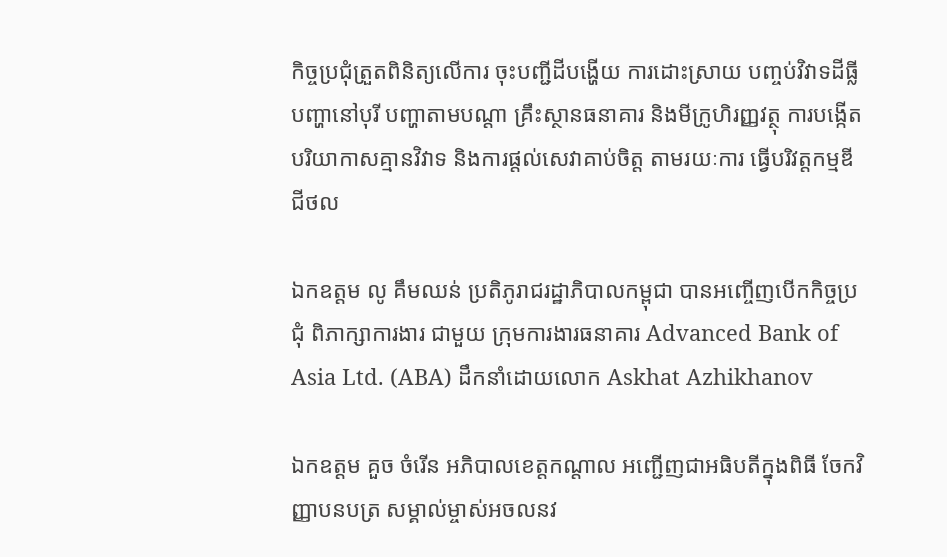កិច្ចប្រជុំត្រួតពិនិត្យលើការ ចុះបញ្ជីដីបង្ហើយ ការដោះស្រាយ បញ្ចប់វិវាទដីធ្លី បញ្ហានៅបុរី បញ្ហាតាមបណ្តា គ្រឹះស្ថានធនាគារ និងមីក្រូហិរញ្ញវត្ថុ ការបង្កើត បរិយាកាសគ្មានវិវាទ និងការផ្តល់សេវាគាប់ចិត្ត តាមរយៈការ ធ្វើបរិវត្តកម្មឌីជីថល

ឯកឧត្តម លូ គឹមឈន់ ប្រតិភូរាជរដ្ឋាភិបាលកម្ពុជា បានអញ្ចើញបើកកិច្ចប្រជុំ ពិភាក្សាការងារ ជាមួយ ក្រុមការងារធនាគារ Advanced Bank of Asia Ltd. (ABA) ដឹកនាំដោយលោក Askhat Azhikhanov

ឯកឧត្ដម គួច ចំរើន អភិបាលខេត្តកណ្ដាល អញ្ជើញជាអធិបតីក្នុងពិធី ចែកវិញ្ញាបនបត្រ សម្គាល់ម្ចាស់អចលនវ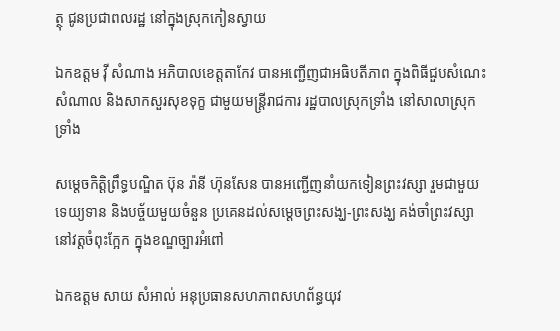ត្ថុ ជូនប្រជាពលរដ្ឋ នៅក្នុងស្រុកកៀនស្វាយ

ឯកឧត្តម វ៉ី សំណាង អភិបាលខេត្តតាកែវ បានអញ្ជើញជាអធិបតីភាព ក្នុងពិធីជួបសំណេះសំណាល និងសាកសួរសុខទុក្ខ ជាមួយមន្ត្រីរាជការ រដ្ឋបាលស្រុកទ្រាំង នៅសាលាស្រុកទ្រាំង

សម្តេចកិតិ្តព្រឹទ្ធបណ្ឌិត ប៊ុន រ៉ានី ហ៊ុនសែន បានអញ្ជើញនាំយកទៀនព្រះវស្សា រួមជាមួយទេយ្យទាន និងបច្ច័យមួយចំនួន ប្រគេនដល់សម្តេចព្រះសង្ឃ-ព្រះសង្ឃ គង់ចាំព្រះវស្សា នៅវត្តចំពុះក្អែក ក្នុងខណ្ឌច្បារអំពៅ

ឯកឧត្តម សាយ សំអាល់ អនុប្រធានសហភាពសហព័ន្ធយុវ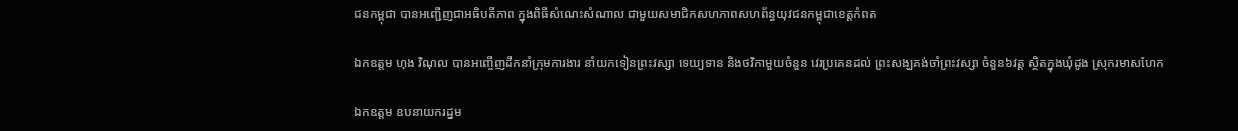ជនកម្ពុជា បានអញ្ជើញជាអធិបតីភាព ក្នុងពិធីសំណេះសំណាល ជាមួយសមាជិកសហភាពសហព័ន្ធយុវជនកម្ពុជាខេត្តកំពត

ឯកឧត្តម ហុង វិណុល បានអញ្ចើញដឹកនាំក្រុមការងារ នាំយកទៀនព្រះវស្សា ទេយ្យទាន និងថវិកាមួយចំនួន វេរប្រគេនដល់ ព្រះសង្ឃគង់ចាំព្រះវស្សា ចំនួន៦វត្ត ស្ថិតក្នុងឃុំដូង ស្រុករមាសហែក

ឯកឧត្តម ឧបនាយករដ្នម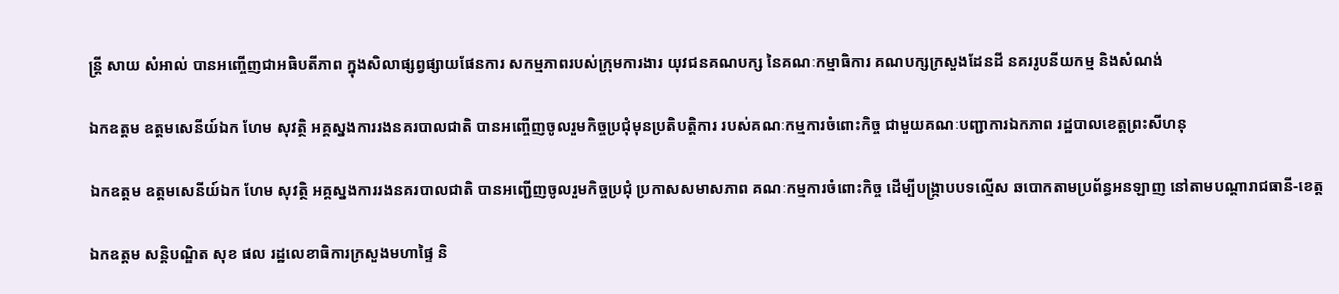ន្ត្រី សាយ សំអាល់ បានអញ្ចើញជាអធិបតីភាព ក្នុងសិលាផ្សព្វផ្សាយផែនការ សកម្មភាពរបស់ក្រុមការងារ យុវជនគណបក្ស នៃគណៈកម្មាធិការ គណបក្សក្រសួងដែនដី នគររូបនីយកម្ម និងសំណង់

ឯកឧត្តម ឧត្តមសេនីយ៍ឯក ហែម សុវត្ថិ អគ្គស្នងការរងនគរបាលជាតិ បានអញ្ចើញចូលរួមកិច្ចប្រជុំមុនប្រតិបត្តិការ របស់គណៈកម្មការចំពោះកិច្ច ជាមួយគណៈបញ្ជាការឯកភាព រដ្ឋបាលខេត្តព្រះសីហនុ

ឯកឧត្តម ឧត្តមសេនីយ៍ឯក ហែម សុវត្ថិ អគ្គស្នងការរងនគរបាលជាតិ បានអញ្ជើញចូលរួមកិច្ចប្រជុំ ប្រកាសសមាសភាព គណៈកម្មការចំពោះកិច្ច ដើម្បីបង្រ្កាបបទល្មើស ឆបោកតាមប្រព័ន្ធអនឡាញ នៅតាមបណ្តារាជធានី-ខេត្ត

ឯកឧត្តម សន្តិបណ្ឌិត សុខ ផល រដ្ឋលេខាធិការក្រសួងមហាផ្ទៃ និ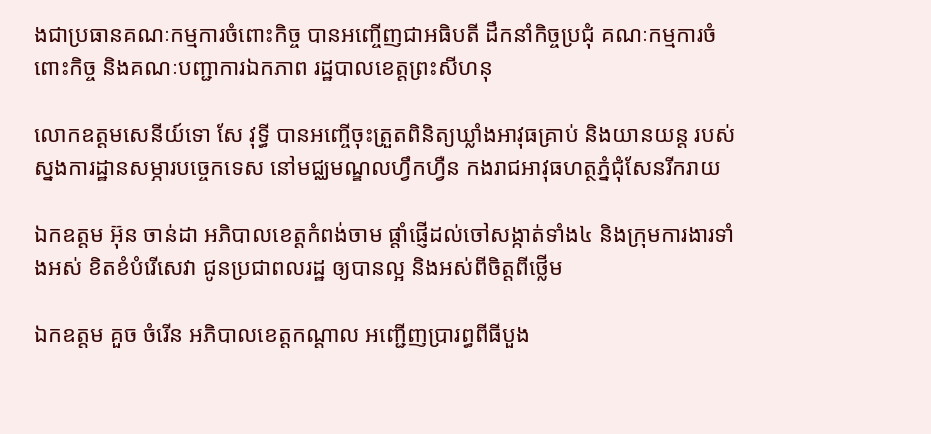ងជាប្រធានគណៈកម្មការចំពោះកិច្ច បានអញ្ចើញជាអធិបតី ដឹកនាំកិច្ចប្រជុំ គណៈកម្មការចំពោះកិច្ច និងគណៈបញ្ជាការឯកភាព រដ្ឋបាលខេត្តព្រះសីហនុ

លោកឧត្ដមសេនីយ៍ទោ សែ វុទ្ធី បានអញ្ចើចុះត្រួតពិនិត្យឃ្លាំងអាវុធគ្រាប់ និងយានយន្ត របស់ស្នងការដ្ឋានសម្ភារបច្ចេកទេស នៅមជ្ឈមណ្ឌលហ្វឹកហ្វឺន កងរាជអាវុធហត្ថភ្នំជុំសែនរីករាយ

ឯកឧត្តម អ៊ុន ចាន់ដា អភិបាលខេត្តកំពង់ចាម ផ្តាំផ្ញើដល់ចៅសង្កាត់ទាំង៤ និងក្រុមការងារទាំងអស់ ខិតខំបំរើសេវា ជូនប្រជាពលរដ្ឋ ឲ្យបានល្អ និងអស់ពីចិត្តពីថ្លើម

ឯកឧត្តម គួច ចំរើន អភិបាលខេត្តកណ្ដាល អញ្ជើញប្រារព្ធពីធីបួង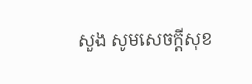សួង សូមសេចក្ដីសុខ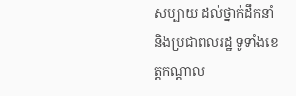សប្បាយ ដល់ថ្នាក់ដឹកនាំ និងប្រជាពលរដ្ឋ ទូទាំងខេត្តកណ្ដាល